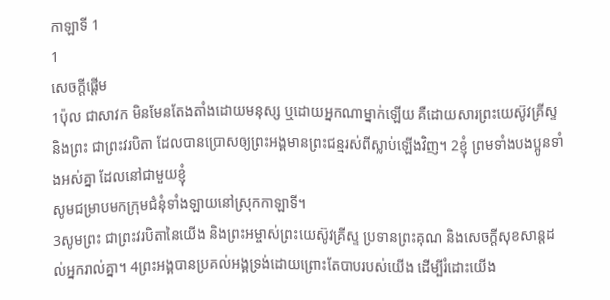កាឡាទី 1
1
សេចក្ដីផ្ដើម
1ប៉ុល ជាសាវក មិនមែនតែងតាំងដោយមនុស្ស ឬដោយអ្នកណាម្នាក់ឡើយ គឺដោយសារព្រះយេស៊ូវគ្រីស្ទ និងព្រះ ជាព្រះវរបិតា ដែលបានប្រោសឲ្យព្រះអង្គមានព្រះជន្មរស់ពីស្លាប់ឡើងវិញ។ 2ខ្ញុំ ព្រមទាំងបងប្អូនទាំងអស់គ្នា ដែលនៅជាមួយខ្ញុំ
សូមជម្រាបមកក្រុមជំនុំទាំងឡាយនៅស្រុកកាឡាទី។
3សូមព្រះ ជាព្រះវរបិតានៃយើង និងព្រះអម្ចាស់ព្រះយេស៊ូវគ្រីស្ទ ប្រទានព្រះគុណ និងសេចក្ដីសុខសាន្តដល់អ្នករាល់គ្នា។ 4ព្រះអង្គបានប្រគល់អង្គទ្រង់ដោយព្រោះតែបាបរបស់យើង ដើម្បីរំដោះយើង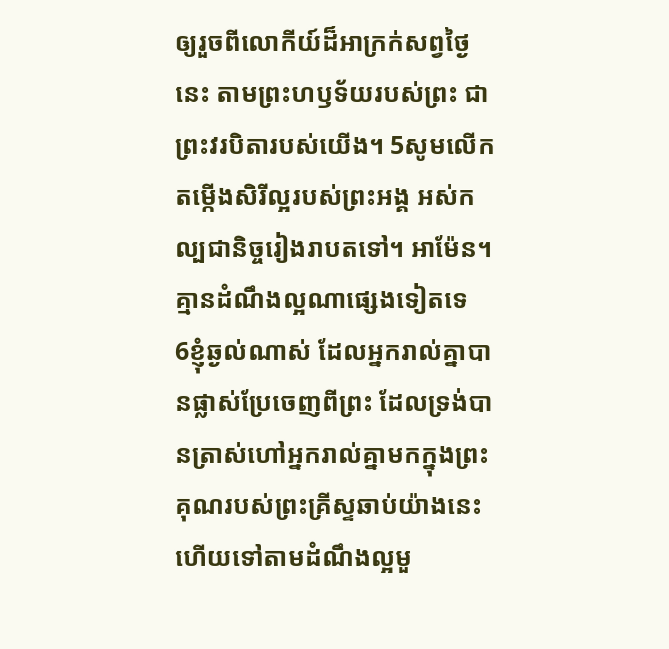ឲ្យរួចពីលោកីយ៍ដ៏អាក្រក់សព្វថ្ងៃនេះ តាមព្រះហឫទ័យរបស់ព្រះ ជាព្រះវរបិតារបស់យើង។ 5សូមលើកតម្កើងសិរីល្អរបស់ព្រះអង្គ អស់កល្បជានិច្ចរៀងរាបតទៅ។ អាម៉ែន។
គ្មានដំណឹងល្អណាផ្សេងទៀតទេ
6ខ្ញុំឆ្ងល់ណាស់ ដែលអ្នករាល់គ្នាបានផ្លាស់ប្រែចេញពីព្រះ ដែលទ្រង់បានត្រាស់ហៅអ្នករាល់គ្នាមកក្នុងព្រះគុណរបស់ព្រះគ្រីស្ទឆាប់យ៉ាងនេះ ហើយទៅតាមដំណឹងល្អមួ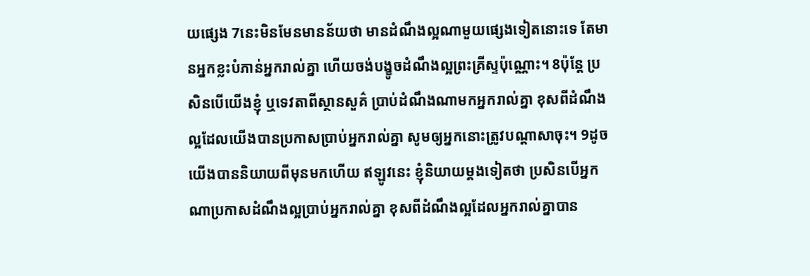យផ្សេង 7នេះមិនមែនមានន័យថា មានដំណឹងល្អណាមួយផ្សេងទៀតនោះទេ តែមានអ្នកខ្លះបំភាន់អ្នករាល់គ្នា ហើយចង់បង្ខូចដំណឹងល្អព្រះគ្រីស្ទប៉ុណ្ណោះ។ 8ប៉ុន្តែ ប្រសិនបើយើងខ្ញុំ ឬទេវតាពីស្ថានសួគ៌ ប្រាប់ដំណឹងណាមកអ្នករាល់គ្នា ខុសពីដំណឹងល្អដែលយើងបានប្រកាសប្រាប់អ្នករាល់គ្នា សូមឲ្យអ្នកនោះត្រូវបណ្ដាសាចុះ។ 9ដូចយើងបាននិយាយពីមុនមកហើយ ឥឡូវនេះ ខ្ញុំនិយាយម្តងទៀតថា ប្រសិនបើអ្នកណាប្រកាសដំណឹងល្អប្រាប់អ្នករាល់គ្នា ខុសពីដំណឹងល្អដែលអ្នករាល់គ្នាបាន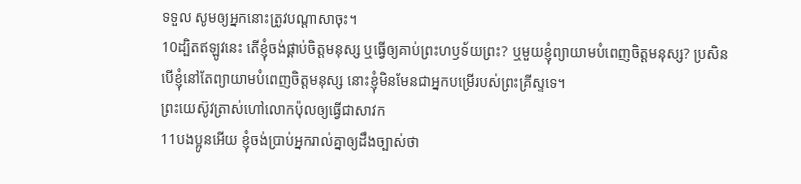ទទួល សូមឲ្យអ្នកនោះត្រូវបណ្ដាសាចុះ។
10ដ្បិតឥឡូវនេះ តើខ្ញុំចង់ផ្គាប់ចិត្តមនុស្ស ឬធ្វើឲ្យគាប់ព្រះហឫទ័យព្រះ? ឬមួយខ្ញុំព្យាយាមបំពេញចិត្តមនុស្ស? ប្រសិនបើខ្ញុំនៅតែព្យាយាមបំពេញចិត្តមនុស្ស នោះខ្ញុំមិនមែនជាអ្នកបម្រើរបស់ព្រះគ្រីស្ទទេ។
ព្រះយេស៊ូវត្រាស់ហៅលោកប៉ុលឲ្យធ្វើជាសាវក
11បងប្អូនអើយ ខ្ញុំចង់ប្រាប់អ្នករាល់គ្នាឲ្យដឹងច្បាស់ថា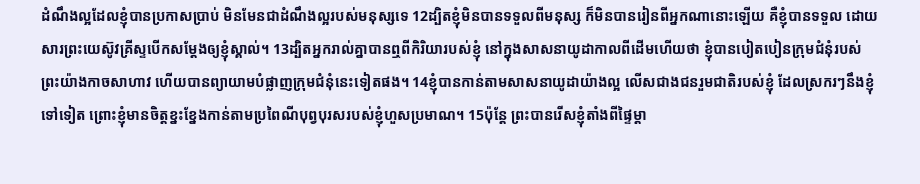ដំណឹងល្អដែលខ្ញុំបានប្រកាសប្រាប់ មិនមែនជាដំណឹងល្អរបស់មនុស្សទេ 12ដ្បិតខ្ញុំមិនបានទទួលពីមនុស្ស ក៏មិនបានរៀនពីអ្នកណានោះឡើយ គឺខ្ញុំបានទទួល ដោយសារព្រះយេស៊ូវគ្រីស្ទបើកសម្ដែងឲ្យខ្ញុំស្គាល់។ 13ដ្បិតអ្នករាល់គ្នាបានឮពីកិរិយារបស់ខ្ញុំ នៅក្នុងសាសនាយូដាកាលពីដើមហើយថា ខ្ញុំបានបៀតបៀនក្រុមជំនុំរបស់ព្រះយ៉ាងកាចសាហាវ ហើយបានព្យាយាមបំផ្លាញក្រុមជំនុំនេះទៀតផង។ 14ខ្ញុំបានកាន់តាមសាសនាយូដាយ៉ាងល្អ លើសជាងជនរួមជាតិរបស់ខ្ញុំ ដែលស្រករៗនឹងខ្ញុំទៅទៀត ព្រោះខ្ញុំមានចិត្តខ្នះខ្នែងកាន់តាមប្រពៃណីបុព្វបុរសរបស់ខ្ញុំហួសប្រមាណ។ 15ប៉ុន្តែ ព្រះបានរើសខ្ញុំតាំងពីផ្ទៃម្តា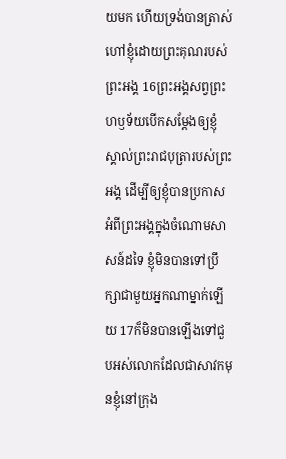យមក ហើយទ្រង់បានត្រាស់ហៅខ្ញុំដោយព្រះគុណរបស់ព្រះអង្គ 16ព្រះអង្គសព្វព្រះហឫទ័យបើកសម្តែងឲ្យខ្ញុំស្គាល់ព្រះរាជបុត្រារបស់ព្រះអង្គ ដើម្បីឲ្យខ្ញុំបានប្រកាសអំពីព្រះអង្គក្នុងចំណោមសាសន៍ដទៃ ខ្ញុំមិនបានទៅប្រឹក្សាជាមួយអ្នកណាម្នាក់ឡើយ 17ក៏មិនបានឡើងទៅជួបអស់លោកដែលជាសាវកមុនខ្ញុំនៅក្រុង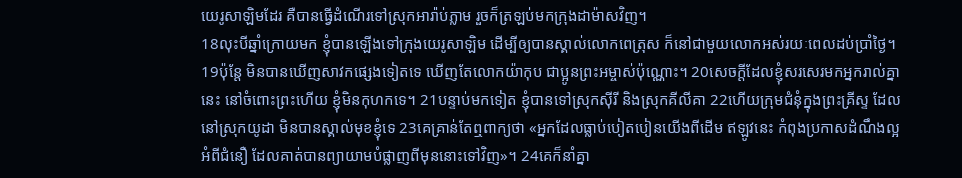យេរូសាឡិមដែរ គឺបានធ្វើដំណើរទៅស្រុកអារ៉ាប់ភ្លាម រួចក៏ត្រឡប់មកក្រុងដាម៉ាសវិញ។
18លុះបីឆ្នាំក្រោយមក ខ្ញុំបានឡើងទៅក្រុងយេរូសាឡិម ដើម្បីឲ្យបានស្គាល់លោកពេត្រុស ក៏នៅជាមួយលោកអស់រយៈពេលដប់ប្រាំថ្ងៃ។ 19ប៉ុន្តែ មិនបានឃើញសាវកផ្សេងទៀតទេ ឃើញតែលោកយ៉ាកុប ជាប្អូនព្រះអម្ចាស់ប៉ុណ្ណោះ។ 20សេចក្ដីដែលខ្ញុំសរសេរមកអ្នករាល់គ្នានេះ នៅចំពោះព្រះហើយ ខ្ញុំមិនកុហកទេ។ 21បន្ទាប់មកទៀត ខ្ញុំបានទៅស្រុកស៊ីរី និងស្រុកគីលីគា 22ហើយក្រុមជំនុំក្នុងព្រះគ្រីស្ទ ដែលនៅស្រុកយូដា មិនបានស្គាល់មុខខ្ញុំទេ 23គេគ្រាន់តែឮពាក្យថា «អ្នកដែលធ្លាប់បៀតបៀនយើងពីដើម ឥឡូវនេះ កំពុងប្រកាសដំណឹងល្អអំពីជំនឿ ដែលគាត់បានព្យាយាមបំផ្លាញពីមុននោះទៅវិញ»។ 24គេក៏នាំគ្នា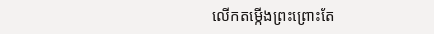លើកតម្កើងព្រះព្រោះតែ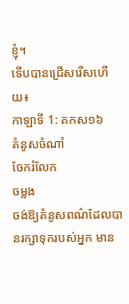ខ្ញុំ។
ទើបបានជ្រើសរើសហើយ៖
កាឡាទី 1: គកស១៦
គំនូសចំណាំ
ចែករំលែក
ចម្លង
ចង់ឱ្យគំនូសពណ៌ដែលបានរក្សាទុករបស់អ្នក មាន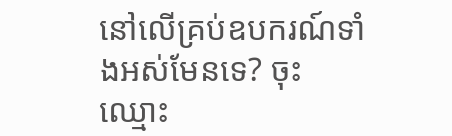នៅលើគ្រប់ឧបករណ៍ទាំងអស់មែនទេ? ចុះឈ្មោះ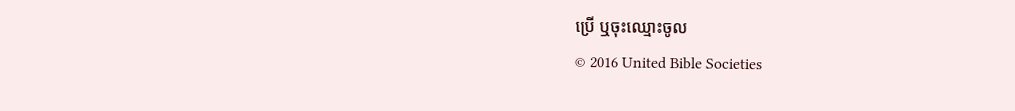ប្រើ ឬចុះឈ្មោះចូល
© 2016 United Bible Societies